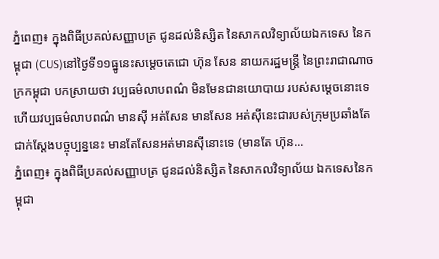ភ្នំពេញ៖ ក្នុងពិធីប្រគល់សញ្ញាបត្រ ជូនដល់និស្សិត នៃសាកលវិទ្យាល័យឯកទេស នៃកម្ពុជា (CUS)នៅថ្ងៃទី១១ធ្នូនេះសម្តេចតេជោ ហ៊ុន សែន នាយករដ្ឋមន្ត្រី នៃព្រះរាជាណាចក្រកម្ពុជា បកស្រាយថា វប្បធម៌លាបពណ៌ មិនមែនជានយោបាយ របស់សម្ដេចនោះទេ ហើយវប្បធម៌លាបពណ៌ មានស៊ី អត់សែន មានសែន អត់ស៊ីនេះជារបស់ក្រុមប្រឆាំងតែជាក់ស្ដែងបច្ចុប្បន្ននេះ មានតែសែនអត់មានស៊ីនោះទេ (មានតែ ហ៊ុន...
ភ្នំពេញ៖ ក្នុងពិធីប្រគល់សញ្ញាបត្រ ជូនដល់និស្សិត នៃសាកលវិទ្យាល័យ ឯកទេសនៃកម្ពុជា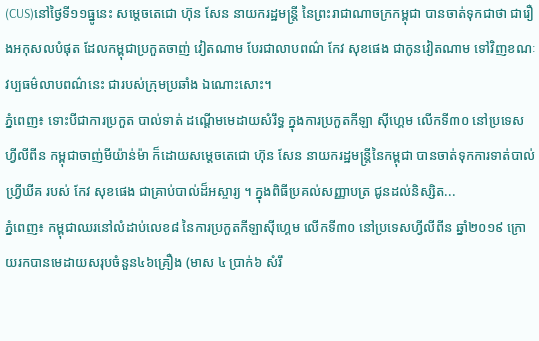(CUS)នៅថ្ងៃទី១១ធ្នូនេះ សម្តេចតេជោ ហ៊ុន សែន នាយករដ្ឋមន្ត្រី នៃព្រះរាជាណាចក្រកម្ពុជា បានចាត់ទុកជាថា ជារឿងអកុសលបំផុត ដែលកម្ពុជាប្រកួតចាញ់ វៀតណាម បែរជាលាបពណ៌ កែវ សុខផេង ជាកូនវៀតណាម ទៅវិញខណៈវប្បធម៌លាបពណ៌នេះ ជារបស់ក្រុមប្រឆាំង ឯណោះសោះ។
ភ្នំពេញ៖ ទោះបីជាការប្រកួត បាល់ទាត់ ដណ្ដើមមេដាយសំរឹទ្ធ ក្នុងការប្រកួតកីឡា ស៊ីហ្គេម លើកទី៣០ នៅប្រទេសហ្វីលីពីន កម្ពុជាចាញ់មីយ៉ាន់ម៉ា ក៏ដោយសម្ដេចតេជោ ហ៊ុន សែន នាយករដ្ឋមន្រ្តីនៃកម្ពុជា បានចាត់ទុកការទាត់បាល់ ហ្វ្រីឃីគ របស់ កែវ សុខផេង ជាគ្រាប់បាល់ដ៏អស្ចារ្យ ។ ក្នុងពិធីប្រគល់សញ្ញាបត្រ ជូនដល់និស្សិត...
ភ្នំពេញ៖ កម្ពុជាឈរនៅលំដាប់លេខ៨ នៃការប្រកួតកីឡាស៊ីហ្គេម លើកទី៣០ នៅប្រទេសហ្វីលីពីន ឆ្នាំ២០១៩ ក្រោយរកបានមេដាយសរុបចំនួន៤៦គ្រឿង (មាស ៤ ប្រាក់៦ សំរឹ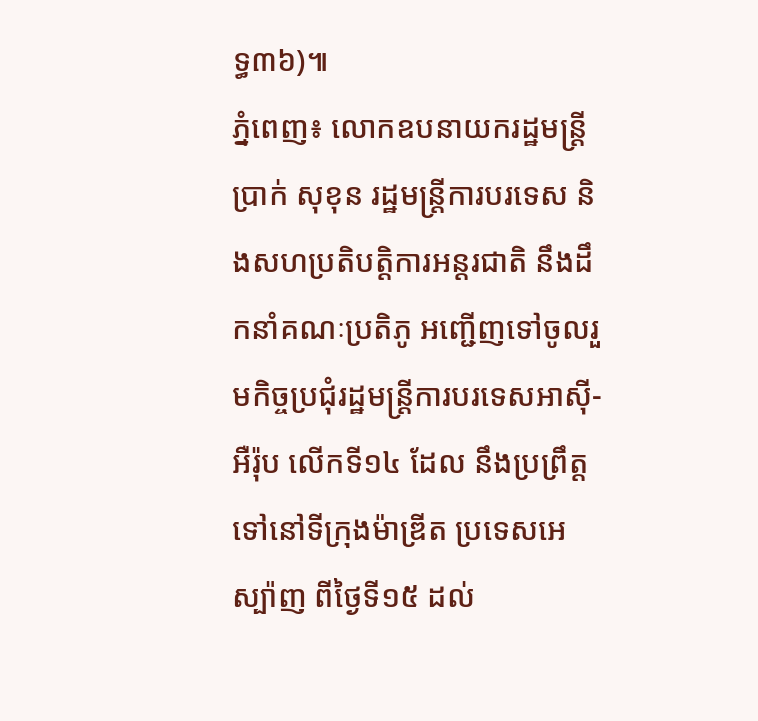ទ្ធ៣៦)៕
ភ្នំពេញ៖ លោកឧបនាយករដ្ឋមន្រ្តី ប្រាក់ សុខុន រដ្ឋមន្រ្តីការបរទេស និងសហប្រតិបត្តិការអន្តរជាតិ នឹងដឹកនាំគណៈប្រតិភូ អញ្ជើញទៅចូលរួមកិច្ចប្រជុំរដ្ឋមន្រ្តីការបរទេសអាស៊ី-អឺរ៉ុប លើកទី១៤ ដែល នឹងប្រព្រឹត្តទៅនៅទីក្រុងម៉ាឌ្រីត ប្រទេសអេស្ប៉ាញ ពីថ្ងៃទី១៥ ដល់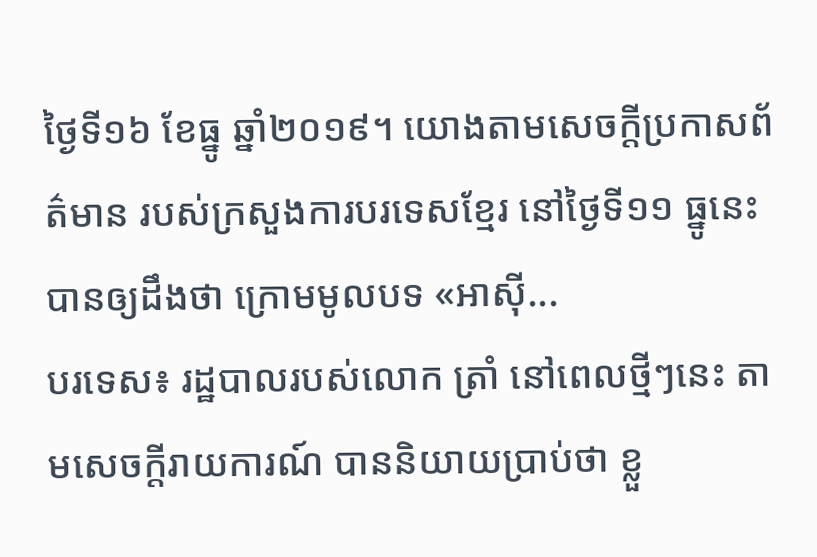ថ្ងៃទី១៦ ខែធ្នូ ឆ្នាំ២០១៩។ យោងតាមសេចក្តីប្រកាសព័ត៌មាន របស់ក្រសួងការបរទេសខ្មែរ នៅថ្ងៃទី១១ ធ្នូនេះបានឲ្យដឹងថា ក្រោមមូលបទ «អាស៊ី...
បរទេស៖ រដ្ឋបាលរបស់លោក ត្រាំ នៅពេលថ្មីៗនេះ តាមសេចក្តីរាយការណ៍ បាននិយាយប្រាប់ថា ខ្លួ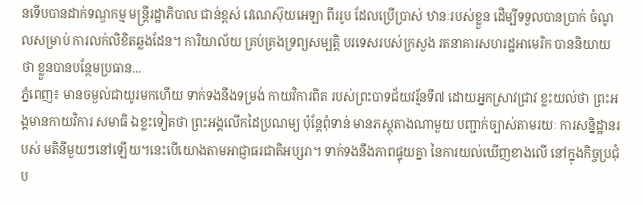នទើបបានដាក់ទណ្ឌកម្ម មន្ត្រីរដ្ឋាភិបាល ជាន់ខ្ពស់ វេណេស៊ុយអេឡា ពីររូប ដែលប្រើប្រាស់ ឋានៈរបស់ខ្លួន ដើម្បីទទួលបានប្រាក់ ចំណូលសម្រាប់ ការលក់លិខិតឆ្លងដែន។ ការិយាល័យ គ្រប់គ្រងទ្រព្យសម្បត្តិ បរទេសរបស់ក្រសួង រតនាគារសហរដ្ឋអាមេរិក បាននិយាយថា ខ្លួនបានបន្ថែមប្រធាន...
ភ្នំពេញ៖ មានចម្ងល់ជាយូរមកហើយ ទាក់ទងនឹងទម្រង់ កាយវិការពិត របស់ព្រះបាទជ័យវរ្ម័នទី៧ ដោយអ្នកស្រាវជ្រាវ ខ្លះយល់ថា ព្រះអង្គមានកាយវិការ សមាធិ ឯខ្លះទៀតថា ព្រះអង្គលើកដៃប្រណម្យ ប៉ុន្តែពុំទាន់ មានភស្តុតាងណាមួយ បញ្ជាក់ច្បាស់តាមរយៈ ការសន្និដ្ឋានរបស់ មតិនីមួយៗនៅឡើយ។នេះបើយោងតាមអាជ្ញាធរជាតិអប្សរា។ ទាក់ទងនឹងភាពផ្ទុយគ្នា នៃការយល់ឃើញខាងលើ នៅក្នុងកិច្ចប្រជុំប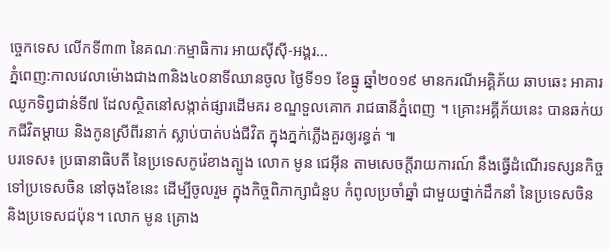ច្ចេកទេស លើកទី៣៣ នៃគណៈកម្មាធិការ អាយស៊ីស៊ី-អង្គរ...
ភ្នំពេញ:កាលវេលាម៉ោងជាង៣និង៤០នាទីឈានចូល ថ្ងៃទី១១ ខែធ្នូ ឆ្នាំ២០១៩ មានករណីអគ្គិភ័យ ឆាបឆេះ អាគារ ឈូកទិព្វជាន់ទី៧ ដែលស្ថិតនៅសង្កាត់ផ្សារដើមគរ ខណ្ឌទួលគោក រាជធានីភ្នំពេញ ។ គ្រោះអគ្គីភ័យនេះ បានឆក់យកជីវិតម្ដាយ និងកូនស្រីពីរនាក់ ស្លាប់បាត់បង់ជីវិត ក្នុងភ្នក់ភ្លើងគួរឲ្យរន្ធត់ ៕
បរទេស៖ ប្រធានាធិបតី នៃប្រទេសកូរ៉េខាងត្បូង លោក មូន ជេអ៊ីន តាមសេចក្តីរាយការណ៍ នឹងធ្វើដំណើរទស្សនកិច្ច ទៅប្រទេសចិន នៅចុងខែនេះ ដើម្បីចូលរួម ក្នុងកិច្ចពិភាក្សាជំនួប កំពូលប្រចាំឆ្នាំ ជាមួយថ្នាក់ដឹកនាំ នៃប្រទេសចិន និងប្រទេសជប៉ុន។ លោក មូន គ្រោង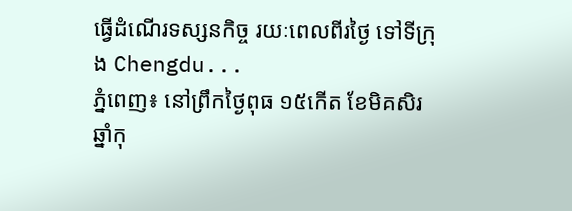ធ្វើដំណើរទស្សនកិច្ច រយៈពេលពីរថ្ងៃ ទៅទីក្រុង Chengdu...
ភ្នំពេញ៖ នៅព្រឹកថ្ងៃពុធ ១៥កើត ខែមិគសិរ ឆ្នាំកុ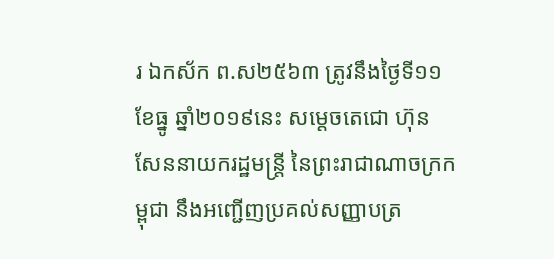រ ឯកស័ក ព.ស២៥៦៣ ត្រូវនឹងថ្ងៃទី១១ ខែធ្នូ ឆ្នាំ២០១៩នេះ សម្តេចតេជោ ហ៊ុន សែននាយករដ្ឋមន្ត្រី នៃព្រះរាជាណាចក្រកម្ពុជា នឹងអញ្ជើញប្រគល់សញ្ញាបត្រ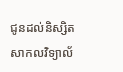ជូនដល់និស្សិតសាកលវិទ្យាល័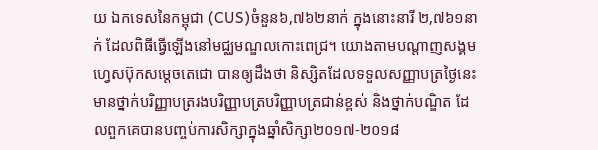យ ឯកទេសនៃកម្ពុជា (CUS)ចំនួន៦,៧៦២នាក់ ក្នុងនោះនារី ២,៧៦១នាក់ ដែលពិធីធ្វើឡើងនៅមជ្ឈមណ្ឌលកោះពេជ្រ។ យោងតាមបណ្ដាញសង្គម ហ្វេសប៊ុកសម្ដេចតេជោ បានឲ្យដឹងថា និស្សិតដែលទទួលសញ្ញាបត្រថ្ងៃនេះ មានថ្នាក់បរិញ្ញាបត្ររងបរិញ្ញាបត្របរិញ្ញាបត្រជាន់ខ្ពស់ និងថ្នាក់បណ្ឌិត ដែលពួកគេបានបញ្ចប់ការសិក្សាក្នុងឆ្នាំសិក្សា២០១៧-២០១៨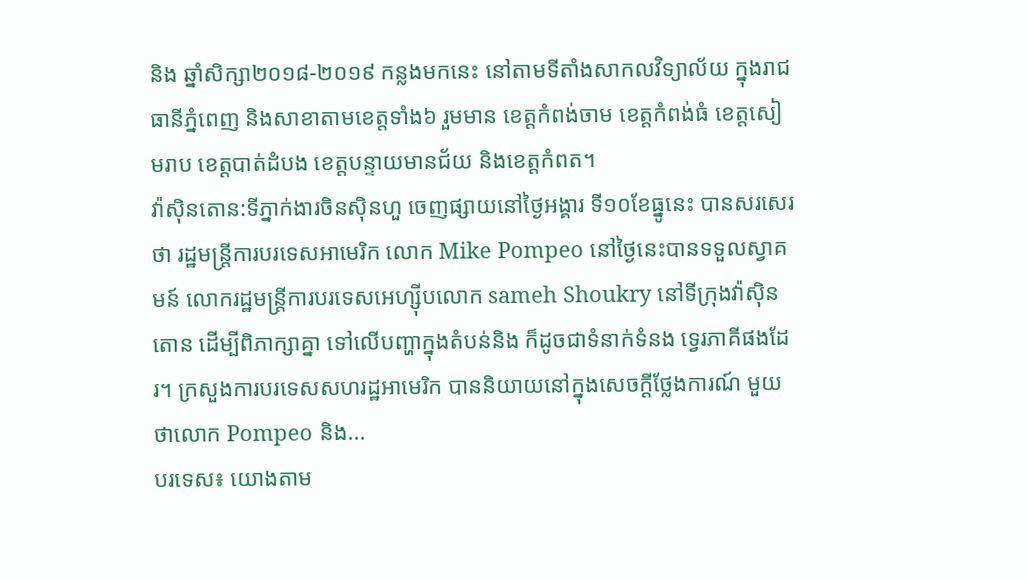និង ឆ្នាំសិក្សា២០១៨-២០១៩ កន្លងមកនេះ នៅតាមទីតាំងសាកលវិទ្យាល័យ ក្នុងរាជធានីភ្នំពេញ និងសាខាតាមខេត្តទាំង៦ រួមមាន ខេត្តកំពង់ចាម ខេត្តកំពង់ធំ ខេត្តសៀមរាប ខេត្តបាត់ដំបង ខេត្តបន្ទាយមានជ័យ និងខេត្តកំពត។
វ៉ាស៊ិនតោន:ទីភ្នាក់ងារចិនស៊ិនហួ ចេញផ្សាយនៅថ្ងៃអង្គារ ទី១០ខែធ្នូនេះ បានសរសេរថា រដ្ឋមន្ត្រីការបរទេសអាមេរិក លោក Mike Pompeo នៅថ្ងៃនេះបានទទួលស្វាគមន៍ លោករដ្ឋមន្ត្រីការបរទេសអេហ្ស៊ីបលោក sameh Shoukry នៅទីក្រុងវ៉ាស៊ិនតោន ដើម្បីពិភាក្សាគ្នា ទៅលើបញ្ហាក្នុងតំបន់និង ក៏ដូចជាទំនាក់ទំនង ទ្វេរភាគីផងដែរ។ ក្រសួងការបរទេសសហរដ្ឋអាមេរិក បាននិយាយនៅក្នុងសេចក្តីថ្លែងការណ៍ មួយថាលោក Pompeo និង...
បរទេស៖ យោងតាម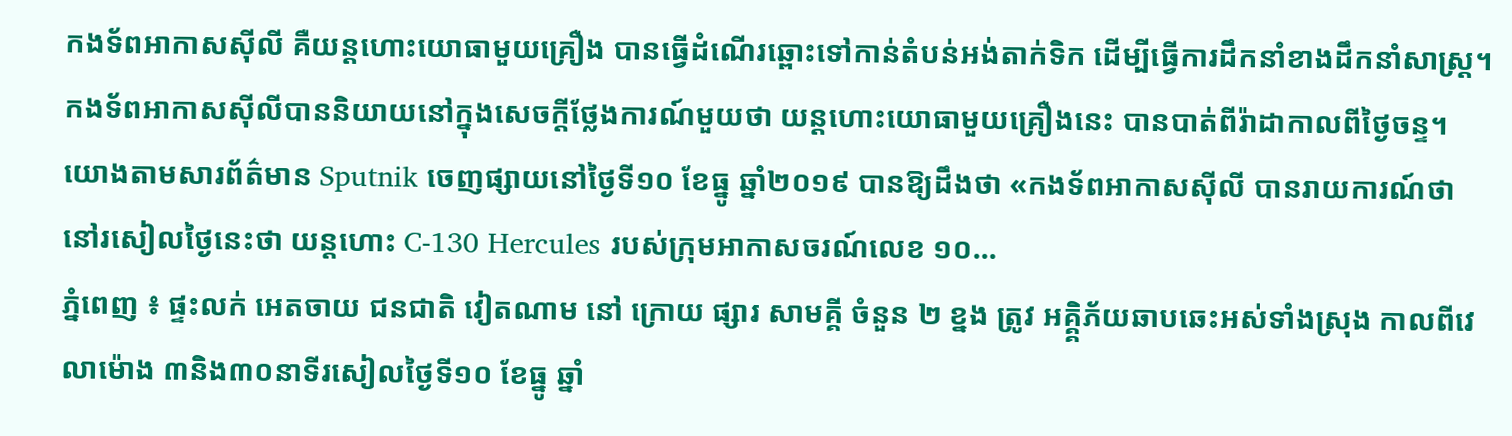កងទ័ពអាកាសស៊ីលី គឺយន្តហោះយោធាមួយគ្រឿង បានធ្វើដំណើរឆ្ពោះទៅកាន់តំបន់អង់តាក់ទិក ដើម្បីធ្វើការដឹកនាំខាងដឹកនាំសាស្ត្រ។ កងទ័ពអាកាសស៊ីលីបាននិយាយនៅក្នុងសេចក្តីថ្លែងការណ៍មួយថា យន្តហោះយោធាមួយគ្រឿងនេះ បានបាត់ពីរ៉ាដាកាលពីថ្ងៃចន្ទ។ យោងតាមសារព័ត៌មាន Sputnik ចេញផ្សាយនៅថ្ងៃទី១០ ខែធ្នូ ឆ្នាំ២០១៩ បានឱ្យដឹងថា «កងទ័ពអាកាសស៊ីលី បានរាយការណ៍ថា នៅរសៀលថ្ងៃនេះថា យន្តហោះ C-130 Hercules របស់ក្រុមអាកាសចរណ៍លេខ ១០...
ភ្នំពេញ ៖ ផ្ទះលក់ អេតចាយ ជនជាតិ វៀតណាម នៅ ក្រោយ ផ្សារ សាមគ្គី ចំនួន ២ ខ្នង ត្រូវ អគ្គិ្គភ័យឆាបឆេះអស់ទាំងស្រុង កាលពីវេលាម៉ោង ៣និង៣០នាទីរសៀលថ្ងៃទី១០ ខែធ្នូ ឆ្នាំ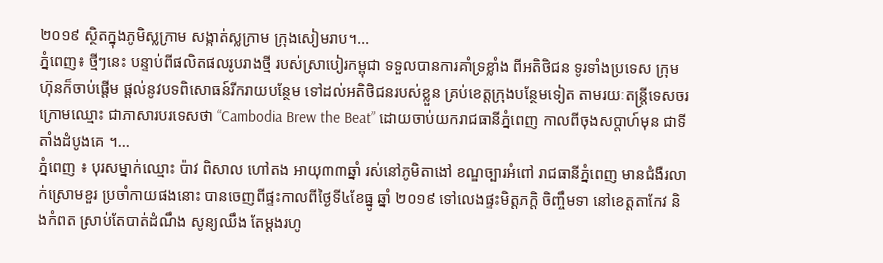២០១៩ ស្ថិតក្នុងភូមិស្លក្រាម សង្កាត់ស្លក្រាម ក្រុងសៀមរាប។...
ភ្នំពេញ៖ ថ្មីៗនេះ បន្ទាប់ពីផលិតផលរូបរាងថ្មី របស់ស្រាបៀរកម្ពុជា ទទួលបានការគាំទ្រខ្លាំង ពីអតិថិជន ទូរទាំងប្រទេស ក្រុមហ៊ុនក៏ចាប់ផ្តើម ផ្តល់នូវបទពិសោធន៍រីករាយបន្ថែម ទៅដល់អតិថិជនរបស់ខ្លួន គ្រប់ខេត្តក្រុងបន្ថែមទៀត តាមរយៈតន្ត្រីទេសចរ ក្រោមឈ្មោះ ជាភាសារបរទេសថា “Cambodia Brew the Beat” ដោយចាប់យករាជធានីភ្នំពេញ កាលពីចុងសប្តាហ៍មុន ជាទីតាំងដំបូងគេ ។...
ភ្នំពេញ ៖ បុរសម្នាក់ឈ្មោះ ប៉ាវ ពិសាល ហៅតង អាយុ៣៣ឆ្នាំ រស់នៅភូមិតាងៅ ខណ្ឌច្បារអំពៅ រាជធានីភ្នំពេញ មានជំងឺរលាក់ស្រោមខួរ ប្រចាំកាយផងនោះ បានចេញពីផ្ទះកាលពីថ្ងៃទី៤ខែធ្នូ ឆ្នាំ ២០១៩ ទៅលេងផ្ទះមិត្តភក្តិ ចិញ្ចឹមទា នៅខេត្តតាកែវ និងកំពត ស្រាប់តែបាត់ដំណឹង សូន្យឈឹង តែម្ដងរហូ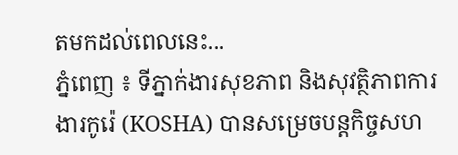តមកដល់ពេលនេះ...
ភ្នំពេញ ៖ ទីភ្នាក់ងារសុខភាព និងសុវត្ថិភាពការងារកូរ៉េ (KOSHA) បានសម្រេចបន្តកិច្ចសហ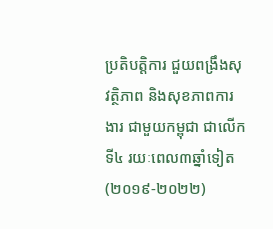ប្រតិបត្តិការ ជួយពង្រឹងសុវត្ថិភាព និងសុខភាពការងារ ជាមួយកម្ពុជា ជាលើកទី៤ រយៈពេល៣ឆ្នាំទៀត (២០១៩-២០២២)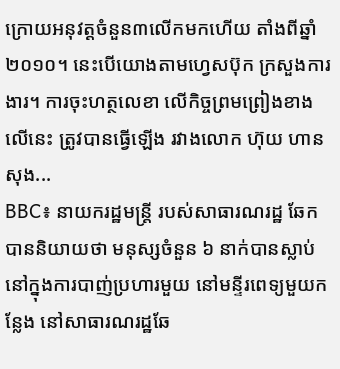ក្រោយអនុវត្តចំនួន៣លើកមកហើយ តាំងពីឆ្នាំ២០១០។ នេះបើយោងតាមហ្វេសប៊ុក ក្រសួងការងារ។ ការចុះហត្ថលេខា លើកិច្ចព្រមព្រៀងខាងលើនេះ ត្រូវបានធ្វើឡើង រវាងលោក ហ៊ុយ ហានសុង...
BBC៖ នាយករដ្ឋមន្រ្តី របស់សាធារណរដ្ឋ ឆែក បាននិយាយថា មនុស្សចំនួន ៦ នាក់បានស្លាប់ នៅក្នុងការបាញ់ប្រហារមួយ នៅមន្ទីរពេទ្យមួយកន្លែង នៅសាធារណរដ្ឋឆែ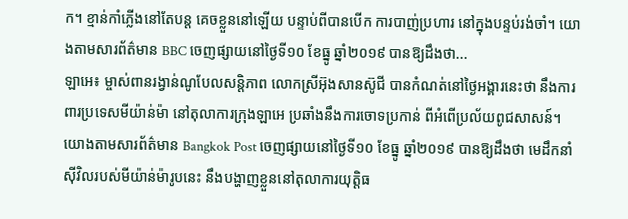ក។ ខ្មាន់កាំភ្លើងនៅតែបន្ត គេចខ្លួននៅឡើយ បន្ទាប់ពីបានបើក ការបាញ់ប្រហារ នៅក្នុងបន្ទប់រង់ចាំ។ យោងតាមសារព័ត៌មាន BBC ចេញផ្សាយនៅថ្ងៃទី១០ ខែធ្នូ ឆ្នាំ២០១៩ បានឱ្យដឹងថា...
ឡាអេ៖ ម្ចាស់ពានរង្វាន់ណូបែលសន្តិភាព លោកស្រីអ៊ុងសានស៊ូជី បានកំណត់នៅថ្ងៃអង្គារនេះថា នឹងការពារប្រទេសមីយ៉ាន់ម៉ា នៅតុលាការក្រុងឡាអេ ប្រឆាំងនឹងការចោទប្រកាន់ ពីអំពើប្រល័យពូជសាសន៍។ យោងតាមសារព័ត៌មាន Bangkok Post ចេញផ្សាយនៅថ្ងៃទី១០ ខែធ្នូ ឆ្នាំ២០១៩ បានឱ្យដឹងថា មេដឹកនាំស៊ីវិលរបស់មីយ៉ាន់ម៉ារូបនេះ នឹងបង្ហាញខ្លួននៅតុលាការយុត្តិធ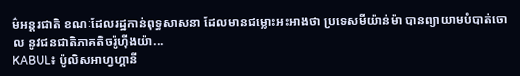ម៌អន្តរជាតិ ខណៈដែលរដ្ឋកាន់ពុទ្ធសាសនា ដែលមានជម្លោះអះអាងថា ប្រទេសមីយ៉ាន់ម៉ា បានព្យាយាមបំបាត់ចោល នូវជនជាតិភាគតិចរ៉ូហ៊ីងយ៉ា...
KABUL៖ ប៉ូលិសអាហ្វហ្គានី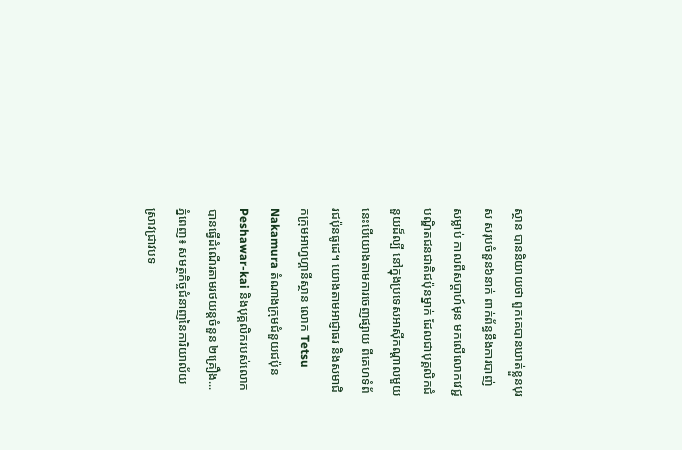ស្ថាន បាននិយាយថា ពួកគេបានឃាត់ខ្លួនបុរស សរុបចំនួន៦នាក់ ពាក់ព័ន្ធនឹងការបាញ់សម្លាប់ កាលពីសប្តាហ៍មុន មកលើលោកវេជ្ជបណ្ឌិតជនជាតិជប៉ុនម្នាក់ ដែលជាបុគ្គលិកជំនួយដ៏ល្បី នៅក្នុងប្រទេសអាស៊ីកណ្តាលមួយ នេះបើយោងតាមការចេញផ្សាយ ពីគេហទំព័រជប៉ុនធូដេ។ យោងតាមអាជ្ញាធរ និងសមាជិកក្រុមអាហ្វហ្គានីស្ថាន លោក Tetsu Nakamura តំណាងក្រុមជំនួយជប៉ុន Peshawar-kai និងបុគ្គលិករបស់លោក បានធ្វើដំណើរតាមរថយន្តចំនួន ២គ្រឿង...
ភ្នំពេញ៖ សមត្ថកិច្ចជំនាញនៃការិយាល័យ ស្រាវជ្រាវបទ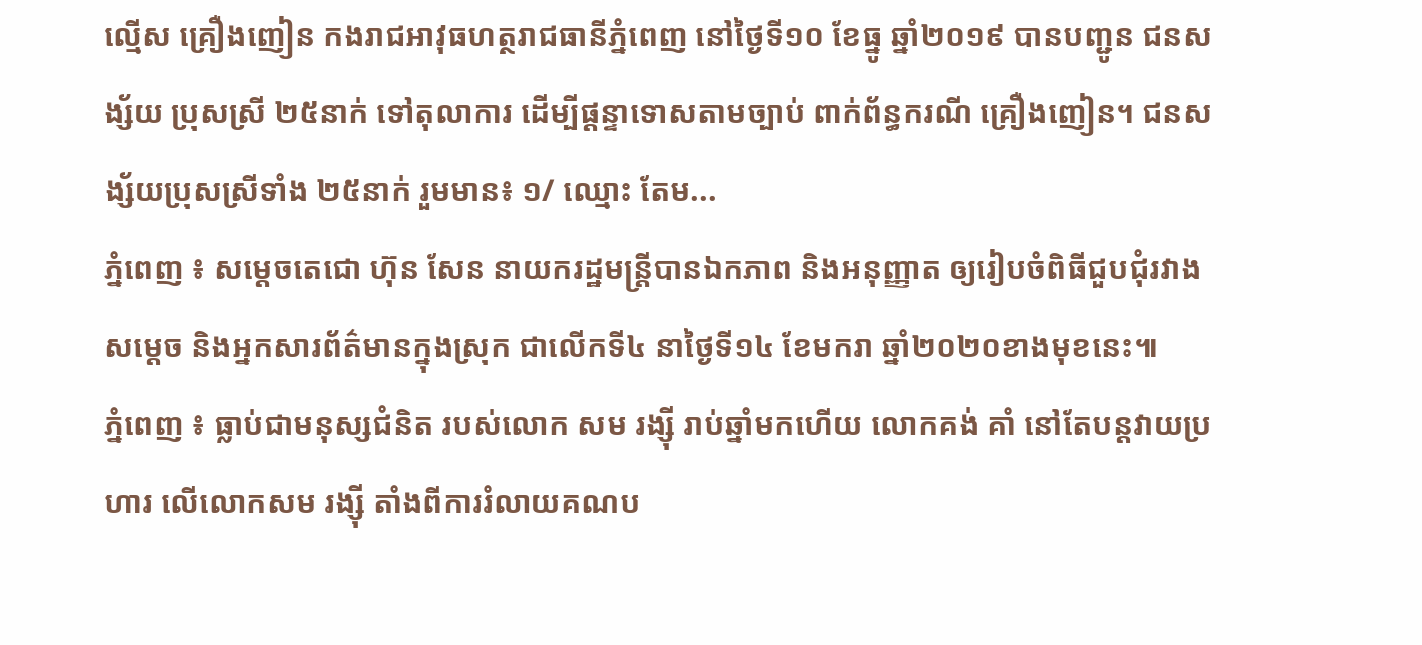ល្មើស គ្រឿងញៀន កងរាជអាវុធហត្ថរាជធានីភ្នំពេញ នៅថ្ងៃទី១០ ខែធ្នូ ឆ្នាំ២០១៩ បានបញ្ជូន ជនសង្ស័យ ប្រុសស្រី ២៥នាក់ ទៅតុលាការ ដើម្បីផ្តន្ទាទោសតាមច្បាប់ ពាក់ព័ន្ធករណី គ្រឿងញៀន។ ជនសង្ស័យប្រុសស្រីទាំង ២៥នាក់ រួមមាន៖ ១/ ឈ្មោះ តែម...
ភ្នំពេញ ៖ សម្តេចតេជោ ហ៊ុន សែន នាយករដ្ឋមន្រ្តីបានឯកភាព និងអនុញ្ញាត ឲ្យរៀបចំពិធីជួបជុំរវាងសម្តេច និងអ្នកសារព័ត៌មានក្នុងស្រុក ជាលើកទី៤ នាថ្ងៃទី១៤ ខែមករា ឆ្នាំ២០២០ខាងមុខនេះ៕
ភ្នំពេញ ៖ ធ្លាប់ជាមនុស្សជំនិត របស់លោក សម រង្ស៊ី រាប់ឆ្នាំមកហើយ លោកគង់ គាំ នៅតែបន្តវាយប្រហារ លើលោកសម រង្ស៊ី តាំងពីការរំលាយគណប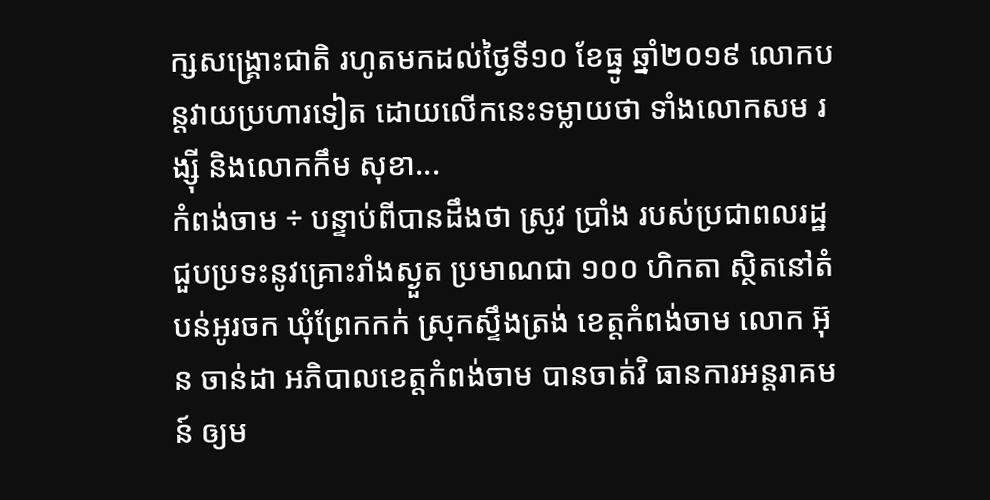ក្សសង្រ្គោះជាតិ រហូតមកដល់ថ្ងៃទី១០ ខែធ្នូ ឆ្នាំ២០១៩ លោកបន្តវាយប្រហារទៀត ដោយលើកនេះទម្លាយថា ទាំងលោកសម រង្ស៊ី និងលោកកឹម សុខា...
កំពង់ចាម ÷ បន្ទាប់ពីបានដឹងថា ស្រូវ ប្រាំង របស់ប្រជាពលរដ្ឋ ជួបប្រទះនូវគ្រោះរាំងស្ងួត ប្រមាណជា ១០០ ហិកតា ស្ថិតនៅតំបន់អូរចក ឃុំព្រែកកក់ ស្រុកស្ទឹងត្រង់ ខេត្តកំពង់ចាម លោក អ៊ុន ចាន់ដា អភិបាលខេត្តកំពង់ចាម បានចាត់វិ ធានការអន្តរាគមន៍ ឲ្យម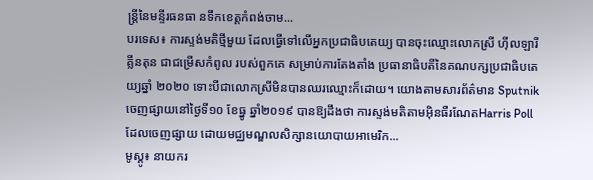ន្ត្រីនៃមន្ទីរធនធា នទឹកខេត្តកំពង់ចាម...
បរទេស៖ ការស្ទង់មតិថ្មីមួយ ដែលធ្វើទៅលើអ្នកប្រជាធិបតេយ្យ បានចុះឈ្មោះលោកស្រី ហ៊ីលឡារី គ្លីនតុន ជាជម្រើសកំពូល របស់ពួកគេ សម្រាប់ការតែងតាំង ប្រធានាធិបតីនៃគណបក្សប្រជាធិបតេយ្យឆ្នាំ ២០២០ ទោះបីជាលោកស្រីមិនបានឈរឈ្មោះក៏ដោយ។ យោងតាមសារព័ត៌មាន Sputnik ចេញផ្សាយនៅថ្ងៃទី១០ ខែធ្នូ ឆ្នាំ២០១៩ បានឱ្យដឹងថា ការស្ទង់មតិតាមអ៊ិនធឺរណែតHarris Poll ដែលចេញផ្សាយ ដោយមជ្ឈមណ្ឌលសិក្សានយោបាយអាមេរិក...
មូស្គូ៖ នាយករ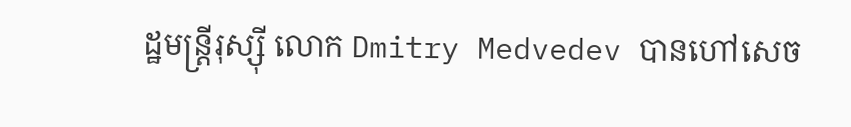ដ្ឋមន្រ្តីរុស្ស៊ី លោក Dmitry Medvedev បានហៅសេច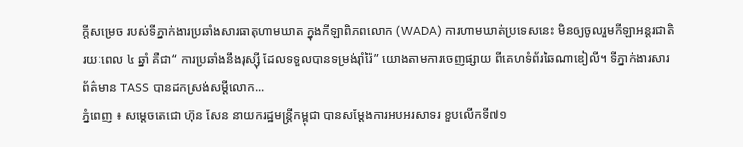ក្តីសម្រេច របស់ទីភ្នាក់ងារប្រឆាំងសារធាតុហាមឃាត ក្នុងកីឡាពិភពលោក (WADA) ការហាមឃាត់ប្រទេសនេះ មិនឲ្យចូលរួមកីឡាអន្តរជាតិ រយៈពេល ៤ ឆ្នាំ គឺជា“ ការប្រឆាំងនឹងរុស្ស៊ី ដែលទទួលបានទម្រង់រ៉ាំរ៉ៃ” យោងតាមការចេញផ្សាយ ពីគេហទំព័រឆៃណាឌៀលី។ ទីភ្នាក់ងារសារព័ត៌មាន TASS បានដកស្រង់សម្តីលោក...
ភ្នំពេញ ៖ សម្ដេចតេជោ ហ៊ុន សែន នាយករដ្ឋមន្រ្តីកម្ពុជា បានសម្ដែងការអបអរសាទរ ខួបលើកទី៧១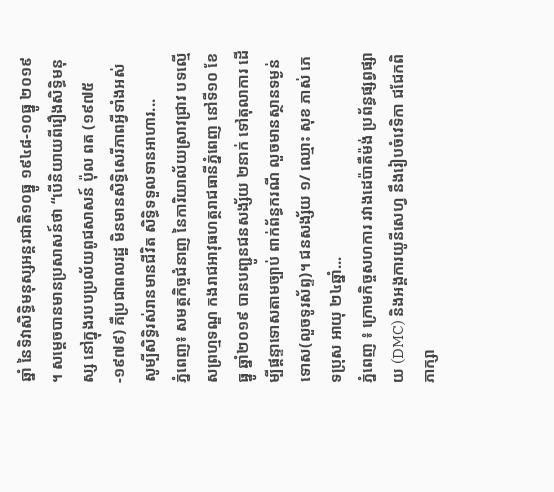ឆ្នាំ នៃទិវាសិទ្ធិមនុស្សអន្តរជាតិ១០ធ្នូ ១៩៤៨-១០ធ្នូ ២០១៩ ។ សម្ដេចបានមានប្រសាសន៍ថា “បើនិយាយពីរឿងសិទ្ធិមនុស្ស នៅក្នុងរបបប្រល័យពូជសាសន៍ ប៉ុល ពត (១៩៧៥-១៩៧៩) គឺប្រជាពលរដ្ឋ មិនមានសិទ្ធិសេរីភាពអ្វីទាំងអស់ សូម្បីសិទ្ធិរស់រានមានជីវិត សិទ្ធិទទួលទានអាហារ...
ភ្នំពេញ៖ សមត្ថកិច្ចជំនាញ នៃការិយាល័យស្រាវជ្រាវ បទល្មើសព្រហ្មទណ្ឌ កងរាជអាវុធហត្ថរាជធានីភ្នំពេញ នៅទី១០ ខែធ្នូ ឆ្នាំ២០១៩ បានបញ្ជូនជនសង្ស័យ ២នាក់ ទៅតុលាការ ដើម្បីផ្តន្ទាទោសតាមច្បាប់ ពាក់ព័ន្ធករណី លួចមានស្ថានទម្ងន់ទោស(លួចទូរស័ព្ទ)។ ជនសង្ស័យ ១/ ឈ្មោះ សុខ ភាស់ ភេទប្រុស អាយុ ២៤ឆ្នាំ...
ភ្នំពេញ ៖ ក្រោមកិច្ចសហការ រវាងដេប៉ាតឺម៉ង់ ប្រព័ន្ធផ្សព្វផ្សាយ (DMC) និងអង្គការយូនីសេហ្វ នឹងរៀបចំវេទិកា ជជែកពិភាក្សា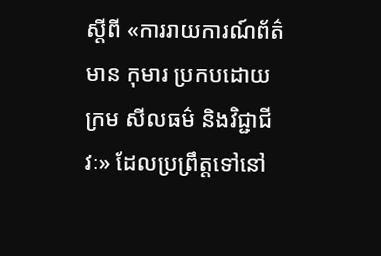ស្តីពី «ការរាយការណ៍ព័ត៌មាន កុមារ ប្រកបដោយក្រម សីលធម៌ និងវិជ្ជាជីវៈ» ដែលប្រព្រឹត្តទៅនៅ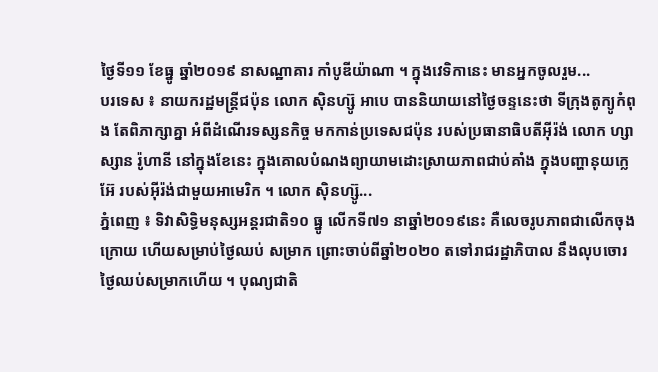ថ្ងៃទី១១ ខែធ្នូ ឆ្នាំ២០១៩ នាសណ្ឋាគារ កាំបូឌីយ៉ាណា ។ ក្នុងវេទិកានេះ មានអ្នកចូលរួម...
បរទេស ៖ នាយករដ្ឋមន្ត្រីជប៉ុន លោក ស៊ិនហ្ស៊ូ អាបេ បាននិយាយនៅថ្ងៃចន្ទនេះថា ទីក្រុងតូក្យូកំពុង តែពិភាក្សាគ្នា អំពីដំណើរទស្សនកិច្ច មកកាន់ប្រទេសជប៉ុន របស់ប្រធានាធិបតីអ៊ីរ៉ង់ លោក ហ្សាស្សាន រ៉ូហានី នៅក្នុងខែនេះ ក្នុងគោលបំណងព្យាយាមដោះស្រាយភាពជាប់គាំង ក្នុងបញ្ហានុយក្លេអ៊ែ របស់អ៊ីរ៉ង់ជាមួយអាមេរិក ។ លោក ស៊ិនហ្ស៊ូ...
ភ្នំពេញ ៖ ទិវាសិទ្ធិមនុស្សអន្តរជាតិ១០ ធ្នូ លើកទី៧១ នាឆ្នាំ២០១៩នេះ គឺលេចរូបភាពជាលើកចុងក្រោយ ហើយសម្រាប់ថ្ងៃឈប់ សម្រាក ព្រោះចាប់ពីឆ្នាំ២០២០ តទៅរាជរដ្ឋាភិបាល នឹងលុបចោរថ្ងៃឈប់សម្រាកហើយ ។ បុណ្យជាតិ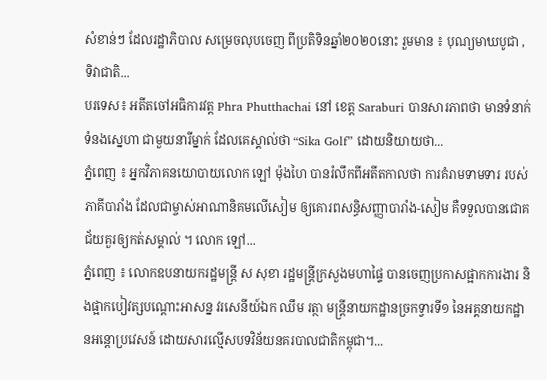សំខាន់ៗ ដែលរដ្ឋាភិបាល សម្រេចលុបចេញ ពីប្រតិទិនឆ្នាំ២០២០នោះ រួមមាន ៖ បុណ្យមាឃបូជា , ទិវាជាតិ...
បរទេស៖ អតីតចៅអធិការវត្ត Phra Phutthachai នៅ ខេត្ត Saraburi បានសារភាពថា មានទំនាក់ទំនងស្នេហា ជាមួយនារីម្នាក់ ដែលគេស្គាល់ថា “Sika Golf” ដោយនិយាយថា...
ភ្នំពេញ ៖ អ្នកវិភាគនយោបាយលោក ឡៅ ម៉ុងហៃ បានរំលឹកពីអតីតកាលថា ការគំរាមទាមទារ របស់ភាគីបារាំង ដែលជាម្ចាស់អាណានិគមលើសៀម ឲ្យគោរពសន្ធិសញ្ញាបារាំង-សៀម គឺទទួលបានជោគជ័យគួរឲ្យកត់សម្គាល់ ។ លោក ឡៅ...
ភ្នំពេញ ៖ លោកឧបនាយករដ្ឋមន្ដ្រី ស សុខា រដ្ឋមន្ដ្រីក្រសួងមហាផ្ទៃ បានចេញប្រកាសផ្អាកការងារ និងផ្អាកបៀវត្សបណ្ដោះអាសន្ន វរសេនីយ៍ឯក ឈឹម រត្ថា មន្ដ្រីនាយកដ្ឋានច្រកទ្វារទី១ នៃអគ្គនាយកដ្ឋានអន្ដោប្រវេសន៍ ដោយសារល្មើសបទវិន័យនគរបាលជាតិកម្ពុជា។...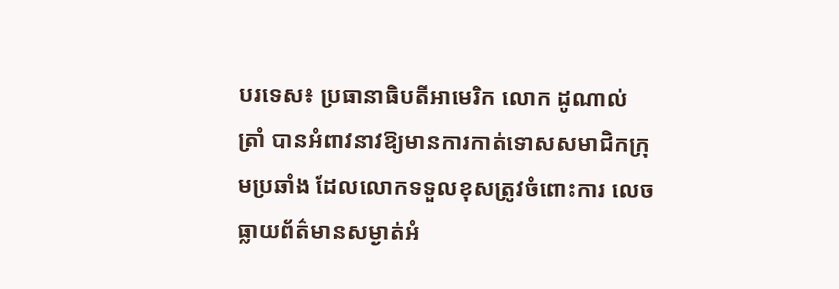បរទេស៖ ប្រធានាធិបតីអាមេរិក លោក ដូណាល់ ត្រាំ បានអំពាវនាវឱ្យមានការកាត់ទោសសមាជិកក្រុមប្រឆាំង ដែលលោកទទួលខុសត្រូវចំពោះការ លេចធ្លាយព័ត៌មានសម្ងាត់អំ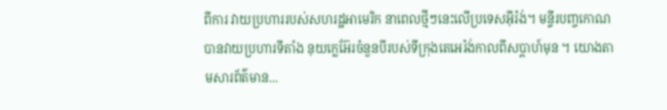ពីការ វាយប្រហាររបស់សហរដ្ឋអាមេរិក នាពេលថ្មីៗនេះលើប្រទេសអ៊ីរ៉ង់។ មន្ទីរបញ្ចកោណបានវាយប្រហារទីតាំង នុយក្លេអ៊ែរចំនួនបីរបស់ទីក្រុងតេអេរ៉ង់កាលពីសប្តាហ៍មុន ។ យោងតាមសារព័ត៌មាន...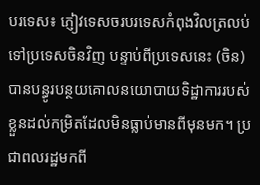បរទេស៖ ភ្ញៀវទេសចរបរទេសកំពុងវិលត្រលប់ទៅប្រទេសចិនវិញ បន្ទាប់ពីប្រទេសនេះ (ចិន) បានបន្ធូរបន្ថយគោលនយោបាយទិដ្ឋាការរបស់ខ្លួនដល់កម្រិតដែលមិនធ្លាប់មានពីមុនមក។ ប្រជាពលរដ្ឋមកពី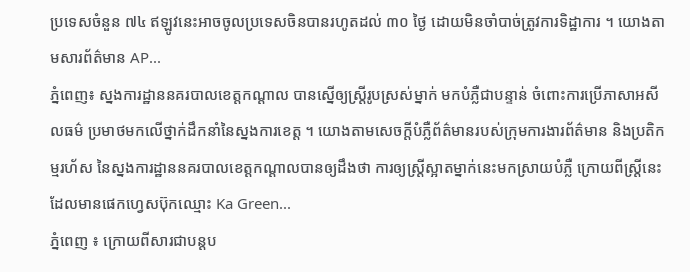ប្រទេសចំនួន ៧៤ ឥឡូវនេះអាចចូលប្រទេសចិនបានរហូតដល់ ៣០ ថ្ងៃ ដោយមិនចាំបាច់ត្រូវការទិដ្ឋាការ ។ យោងតាមសារព័ត៌មាន AP...
ភ្នំពេញ៖ ស្នងការដ្ឋាននគរបាលខេត្តកណ្តាល បានស្នើឲ្យស្រ្តីរូបស្រស់ម្នាក់ មកបំភ្លឺជាបន្ទាន់ ចំពោះការប្រើភាសាអសីលធម៌ ប្រមាថមកលើថ្នាក់ដឹកនាំនៃស្នងការខេត្ត ។ យោងតាមសេចក្តីបំភ្លឺព័ត៌មានរបស់ក្រុមការងារព័ត៌មាន និងប្រតិកម្មរហ័ស នៃស្នងការដ្ឋាននគរបាលខេត្តកណ្តាលបានឲ្យដឹងថា ការឲ្យស្រ្តីស្អាតម្នាក់នេះមកស្រាយបំភ្លឺ ក្រោយពីស្រ្តីនេះដែលមានផេកហ្វេសប៊ុកឈ្មោះ Ka Green...
ភ្នំពេញ ៖ ក្រោយពីសារជាបន្តប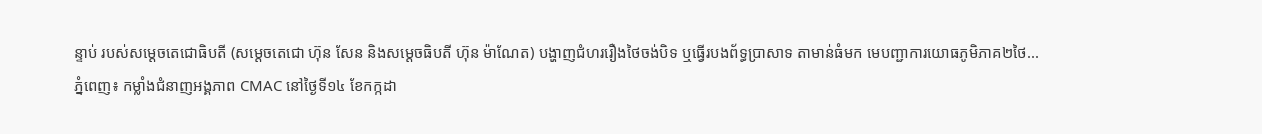ន្ទាប់ របស់សម្ដេចតេជោធិបតី (សម្ដេចតេជោ ហ៊ុន សែន និងសម្ដេចធិបតី ហ៊ុន ម៉ាណែត) បង្ហាញជំហររឿងថៃចង់បិទ ឬធ្វើរបងព័ទ្ធប្រាសាទ តាមាន់ធំមក មេបញ្ជាការយោធភូមិភាគ២ថៃ...
ភ្នំពេញ៖ កម្លាំងជំនាញអង្គភាព CMAC នៅថ្ងៃទី១៤ ខែកក្កដា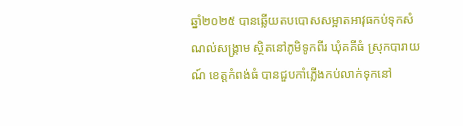ឆ្នាំ២០២៥ បានឆ្លើយតបបោសសម្អាតអាវុធកប់ទុកសំណល់សង្គ្រាម ស្ថិតនៅភូមិទូកពីរ ឃុំគគីធំ ស្រុកបារាយណ៍ ខេត្តកំពង់ធំ បានជួបកាំភ្លើងកប់លាក់ទុកនៅ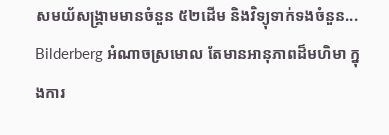សមយ័សង្រ្គាមមានចំនួន ៥២ដើម និងវិទ្យុទាក់ទងចំនួន...
Bilderberg អំណាចស្រមោល តែមានអានុភាពដ៏មហិមា ក្នុងការ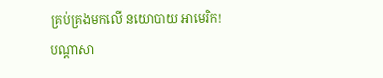គ្រប់គ្រងមកលើ នយោបាយ អាមេរិក!
បណ្ដាសា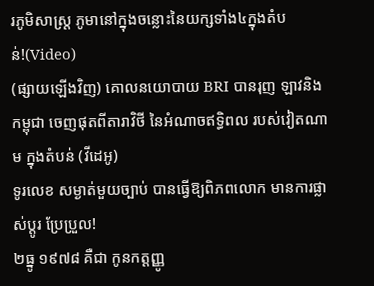រភូមិសាស្រ្ត ភូមានៅក្នុងចន្លោះនៃយក្សទាំង៤ក្នុងតំបន់!(Video)
(ផ្សាយឡើងវិញ) គោលនយោបាយ BRI បានរុញ ឡាវនិងកម្ពុជា ចេញផុតពីតារាវិថី នៃអំណាចឥទ្ធិពល របស់វៀតណាម ក្នុងតំបន់ (វីដេអូ)
ទូរលេខ សម្ងាត់មួយច្បាប់ បានធ្វើឱ្យពិភពលោក មានការផ្លាស់ប្ដូរ ប្រែប្រួល!
២ធ្នូ ១៩៧៨ គឺជា កូនកត្តញ្ញូ